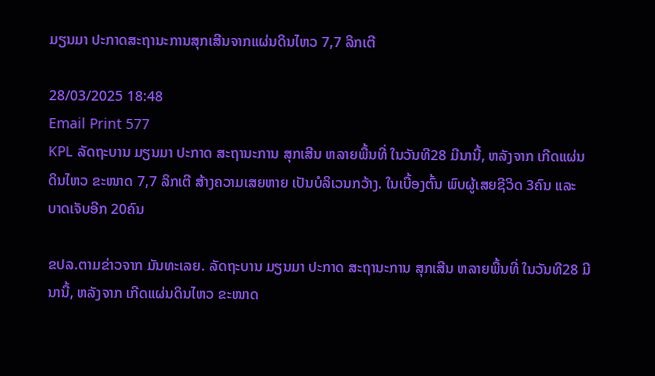ມຽນມາ ປະກາດສະຖານະການສຸກເສີນຈາກແຜ່ນດິນໄຫວ 7,7 ລິກເຕີ

28/03/2025 18:48
Email Print 577
KPL ລັດຖະບານ ມຽນມາ ປະກາດ ສະຖານະການ ສຸກເສີນ ຫລາຍພື້ນທີ່ ໃນວັນທີ28 ມີນານີ້, ຫລັງຈາກ ເກີດແຜ່ນດິນໄຫວ ຂະໜາດ 7,7 ລິກເຕີ ສ້າງຄວາມເສຍຫາຍ ເປັນບໍລິເວນກວ້າງ. ໃນເບື້ອງຕົ້ນ ພົບຜູ້ເສຍຊີວິດ 3ຄົນ ແລະ ບາດເຈັບອີກ 20ຄົນ

ຂປລ.ຕາມຂ່າວຈາກ ມັນທະເລຍ. ລັດຖະບານ ມຽນມາ ປະກາດ ສະຖານະການ ສຸກເສີນ ຫລາຍພື້ນທີ່ ໃນວັນທີ28 ມີນານີ້, ຫລັງຈາກ ເກີດແຜ່ນດິນໄຫວ ຂະໜາດ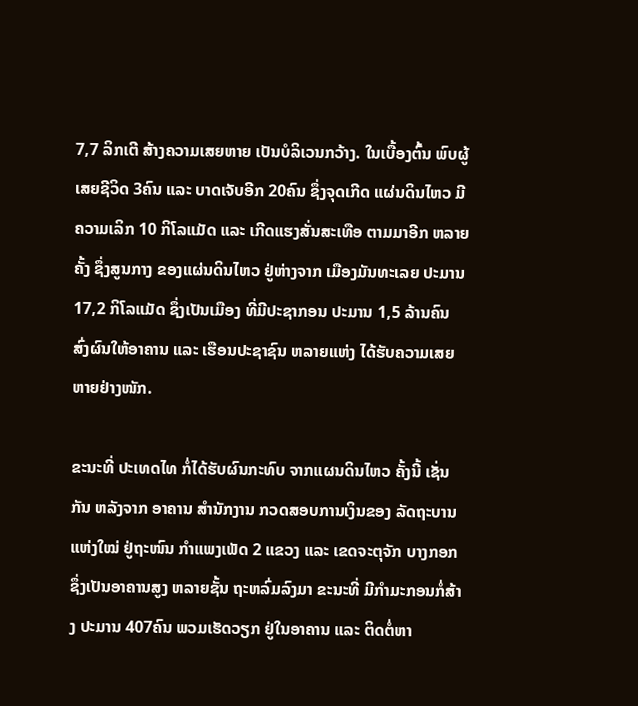7,7 ລິກເຕີ ສ້າງຄວາມເສຍຫາຍ ເປັນບໍລິເວນກວ້າງ. ໃນເບື້ອງຕົ້ນ ພົບຜູ້ເສຍຊີວິດ 3ຄົນ ແລະ ບາດເຈັບອີກ 20ຄົນ ຊຶ່ງຈຸດເກີດ ແຜ່ນດິນໄຫວ ມີຄວາມເລິກ 10 ກິໂລແມັດ ແລະ ເກີດແຮງສັ່ນສະເທືອ ຕາມມາອີກ ຫລາຍຄັ້ງ ຊຶ່ງສູນກາງ ຂອງແຜ່ນດິນໄຫວ ຢູ່ຫ່າງຈາກ ເມືອງມັນທະເລຍ ປະມານ 17,2 ກິໂລແມັດ ຊຶ່ງເປັນເມືອງ ທີ່ມີປະຊາກອນ ປະມານ 1,5 ລ້ານຄົນ ສົ່ງຜົນໃຫ້ອາຄານ ແລະ ເຮືອນປະຊາຊົນ ຫລາຍແຫ່ງ ໄດ້ຮັບຄວາມເສຍຫາຍຢ່າງໜັກ.

ຂະນະທີ່ ປະເທດໄທ ກໍ່ໄດ້ຮັບຜົນກະທົບ ຈາກແຜນດິນໄຫວ ຄັ້ງນີ້ ເຊັ່ນກັນ ຫລັງຈາກ ອາຄານ ສຳນັກງານ ກວດສອບການເງິນຂອງ ລັດຖະບານ ແຫ່ງໃໝ່ ຢູ່ຖະໜົນ ກຳແພງເພັດ 2 ແຂວງ ແລະ ເຂດຈະຕຸຈັກ ບາງກອກ ຊຶ່ງເປັນອາຄານສູງ ຫລາຍຊັ້ນ ຖະຫລົ່ມລົງມາ ຂະນະທີ່ ມີກຳມະກອນກໍ່ສ້າງ ປະມານ 407ຄົນ ພວມເຮັດວຽກ ຢູ່ໃນອາຄານ ແລະ ຕິດຕໍ່ຫາ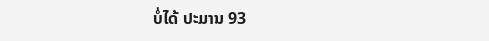ບໍ່ໄດ້ ປະມານ 93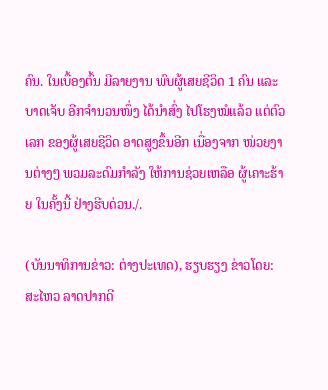ຄົນ. ໃນເບື້ອງຕົ້ນ ມີລາຍງານ ພົບຜູ້ເສຍຊີວິດ 1 ຄົນ ແລະ ບາດເຈັບ ອີກຈຳນວນໜຶ່ງ ໄດ້ນຳສົ່ງ ໄປໂຮງໝໍແລ້ວ ແຕ່ຕົວເລກ ຂອງຜູ້ເສຍຊີວິດ ອາດສູງຂຶ້ນອີກ ເນື່ອງຈາກ ໜ່ວຍງານຕ່າງໆ ພວມລະດົມກຳລັງ ໃຫ້ການຊ່ວຍເຫລືອ ຜູ້ເຄາະຮ້າຍ ໃນຄັ້ງນີ້ ຢ່າງຮີບດ່ວນ./.

(ບັນນາທິການຂ່າວ: ຕ່າງປະເທດ), ຮຽບຮຽງ ຂ່າວໂດຍ: ສະໄຫວ ລາດປາກດີ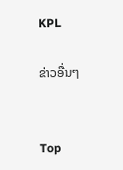KPL

ຂ່າວອື່ນໆ


Top